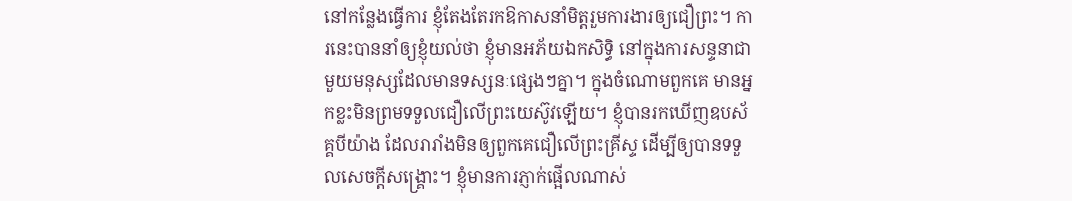នៅកន្លែងធ្វើការ ខ្ញុំតែងតែរកឱកាសនាំមិត្តរួមការងារឲ្យជឿព្រះ។ ការនេះបាននាំឲ្យខ្ញុំយល់ថា ខ្ញុំមានអភ័យឯកសិទ្ធិ នៅក្នុងការសន្ទនាជាមួយមនុស្សដែលមានទស្សនៈផ្សេងៗគ្នា។ ក្នុងចំណោមពួកគេ មានអ្នកខ្លះមិនព្រមទទួលជឿលើព្រះយេស៊ូវឡើយ។ ខ្ញុំបានរកឃើញឧបស័គ្គបីយ៉ាង ដែលរារាំងមិនឲ្យពួកគេជឿលើព្រះគ្រីស្ទ ដើម្បីឲ្យបានទទួលសេចក្តីសង្រ្គោះ។ ខ្ញុំមានការភ្ញាក់ផ្អើលណាស់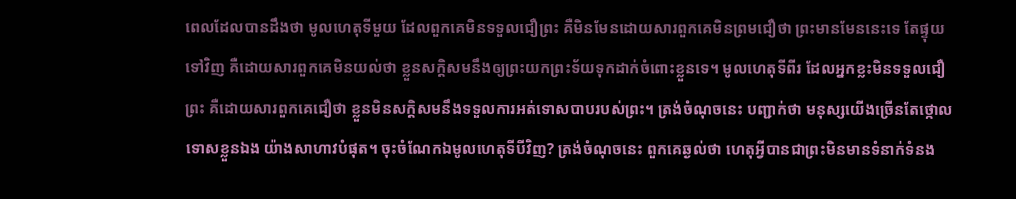ពេលដែលបានដឹងថា មូលហេតុទីមួយ ដែលពួកគេមិនទទួលជឿព្រះ គឺមិនមែនដោយសារពួកគេមិនព្រមជឿថា ព្រះមានមែននេះទេ តែផ្ទុយទៅវិញ គឺដោយសារពួកគេមិនយល់ថា ខ្លួនសក្តិសមនឹងឲ្យព្រះយកព្រះទ័យទុកដាក់ចំពោះខ្លួនទេ។ មូលហេតុទីពីរ ដែលអ្នកខ្លះមិនទទួលជឿព្រះ គឺដោយសារពួកគេជឿថា ខ្លួនមិនសក្តិសមនឹងទទួលការអត់ទោសបាបរបស់ព្រះ។ ត្រង់ចំណុចនេះ បញ្ជាក់ថា មនុស្សយើងច្រើនតែថ្កោលទោសខ្លួនឯង យ៉ាងសាហាវបំផុត។ ចុះចំណែកឯមូលហេតុទីបីវិញ? ត្រង់ចំណុចនេះ ពួកគេឆ្ងល់ថា ហេតុអ្វីបានជាព្រះមិនមានទំនាក់ទំនង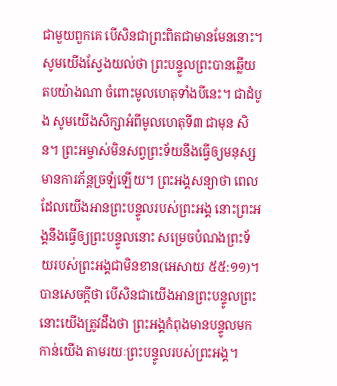ជាមួយពួកគេ បើសិនជាព្រះពិតជាមានមែននោះ។
សូមយើងស្វែងយល់ថា ព្រះបន្ទូលព្រះបានឆ្លើយតបយ៉ាងណា ចំពោះមូលហេតុទាំងបីនេះ។ ជាដំបូង សូមយើងសិក្សាអំពីមូលហេតុទី៣ ជាមុន សិន។ ព្រះអម្ចាស់មិនសព្វព្រះទ័យនឹងធ្វើឲ្យមនុស្សមានការភ័ន្តច្រឡំឡើយ។ ព្រះអង្គសន្យាថា ពេលដែលយើងអានព្រះបន្ទូលរបស់ព្រះអង្គ នោះព្រះអង្គនឹងធ្វើឲ្យព្រះបន្ទូលនោះ សម្រេចបំណងព្រះទ័យរបស់ព្រះអង្គជាមិនខាន(អេសាយ ៥៥:១១)។ បានសេចក្តីថា បើសិនជាយើងអានព្រះបន្ទូលព្រះ នោះយើងត្រូវដឹងថា ព្រះអង្គកំពុងមានបន្ទូលមកកាន់យើង តាមរយៈព្រះបន្ទូលរបស់ព្រះអង្គ។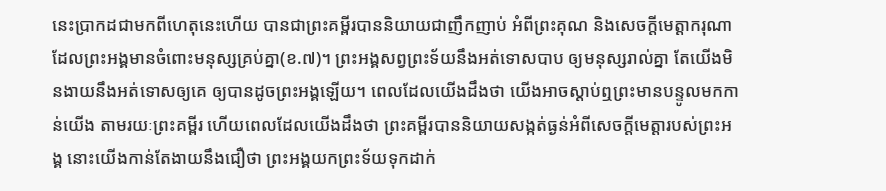នេះប្រាកដជាមកពីហេតុនេះហើយ បានជាព្រះគម្ពីរបាននិយាយជាញឹកញាប់ អំពីព្រះគុណ និងសេចក្តីមេត្តាករុណា ដែលព្រះអង្គមានចំពោះមនុស្សគ្រប់គ្នា(ខ.៧)។ ព្រះអង្គសព្វព្រះទ័យនឹងអត់ទោសបាប ឲ្យមនុស្សរាល់គ្នា តែយើងមិនងាយនឹងអត់ទោសឲ្យគេ ឲ្យបានដូចព្រះអង្គឡើយ។ ពេលដែលយើងដឹងថា យើងអាចស្តាប់ឮព្រះមានបន្ទូលមកកាន់យើង តាមរយៈព្រះគម្ពីរ ហើយពេលដែលយើងដឹងថា ព្រះគម្ពីរបាននិយាយសង្កត់ធ្ងន់អំពីសេចក្តីមេត្តារបស់ព្រះអង្គ នោះយើងកាន់តែងាយនឹងជឿថា ព្រះអង្គយកព្រះទ័យទុកដាក់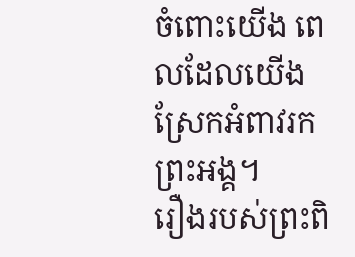ចំពោះយើង ពេលដែលយើងស្រែកអំពាវរកព្រះអង្គ។
រឿងរបស់ព្រះពិ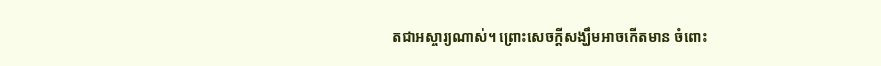តជាអស្ចារ្យណាស់។ ព្រោះសេចក្តីសង្ឃឹមអាចកើតមាន ចំពោះ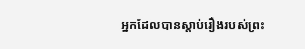អ្នកដែលបានស្តាប់រឿងរបស់ព្រះ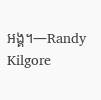អង្គ។—Randy Kilgore